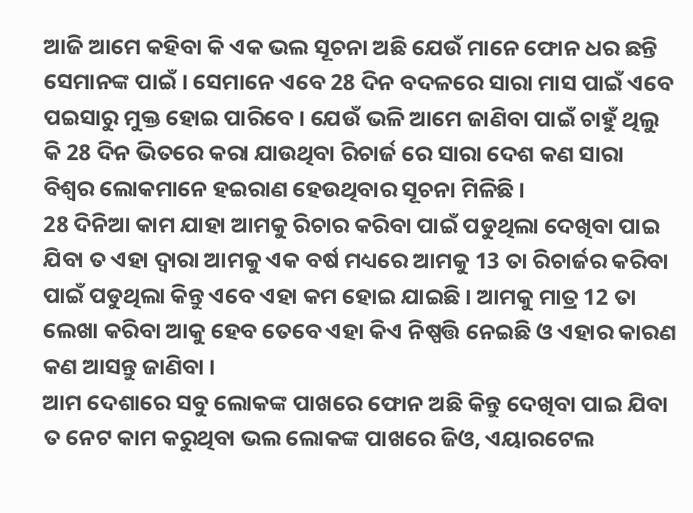ଆଜି ଆମେ କହିବା କି ଏକ ଭଲ ସୂଚନା ଅଛି ଯେଉଁ ମାନେ ଫୋନ ଧର ଛନ୍ତି ସେମାନଙ୍କ ପାଇଁ । ସେମାନେ ଏବେ 28 ଦିନ ବଦଳରେ ସାରା ମାସ ପାଇଁ ଏବେ ପଇସାରୁ ମୁକ୍ତ ହୋଇ ପାରିବେ । ଯେଉଁ ଭଳି ଆମେ ଜାଣିବା ପାଇଁ ଚାହୁଁ ଥିଲୁ କି 28 ଦିନ ଭିତରେ କରା ଯାଉଥିବା ରିଚାର୍ଜ ରେ ସାରା ଦେଶ କଣ ସାରା ବିଶ୍ଵର ଲୋକମାନେ ହଇରାଣ ହେଉଥିବାର ସୂଚନା ମିଳିଛି ।
28 ଦିନିଆ କାମ ଯାହା ଆମକୁ ରିଚାର କରିବା ପାଇଁ ପଡୁଥିଲା ଦେଖିବା ପାଇ ଯିବା ତ ଏହା ଦ୍ଵାରା ଆମକୁ ଏକ ବର୍ଷ ମଧ୍ୟରେ ଆମକୁ 13 ତା ରିଚାର୍ଜର କରିବା ପାଇଁ ପଡୁଥିଲା କିନ୍ତୁ ଏବେ ଏହା କମ ହୋଇ ଯାଇଛି । ଆମକୁ ମାତ୍ର 12 ତା ଲେଖା କରିବା ଆକୁ ହେବ ତେବେ ଏହା କିଏ ନିଷ୍ପତ୍ତି ନେଇଛି ଓ ଏହାର କାରଣ କଣ ଆସନ୍ତୁ ଜାଣିବା ।
ଆମ ଦେଶାରେ ସବୁ ଲୋକଙ୍କ ପାଖରେ ଫୋନ ଅଛି କିନ୍ତୁ ଦେଖିବା ପାଇ ଯିବା ତ ନେଟ କାମ କରୁଥିବା ଭଲ ଲୋକଙ୍କ ପାଖରେ ଜିଓ, ଏୟାରଟେଲ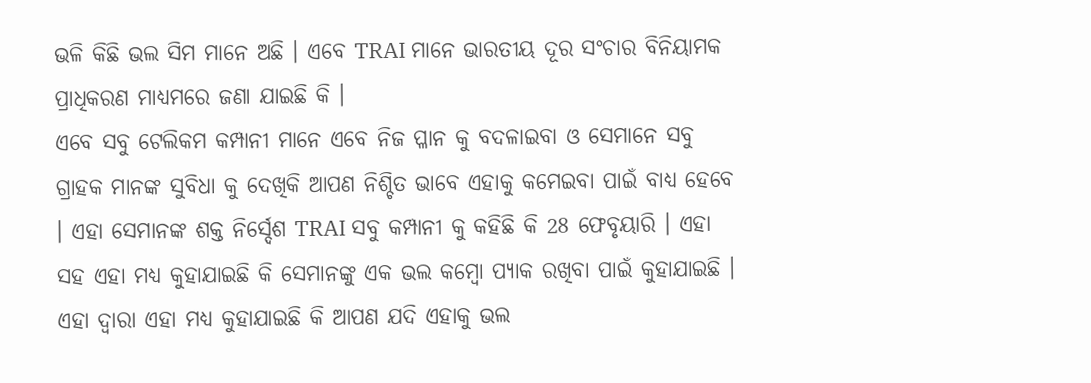ଭଳି କିଛି ଭଲ ସିମ ମାନେ ଅଛି । ଏବେ TRAI ମାନେ ଭାରତୀୟ ଦୂର ସଂଚାର ବିନିୟାମକ ପ୍ରାଧିକରଣ ମାଧ୍ୟମରେ ଜଣା ଯାଇଛି କି ।
ଏବେ ସବୁ ଟେଲିକମ କମ୍ପାନୀ ମାନେ ଏବେ ନିଜ ପ୍ଳାନ କୁ ବଦଳାଇବା ଓ ସେମାନେ ସବୁ ଗ୍ରାହକ ମାନଙ୍କ ସୁବିଧା କୁ ଦେଖିକି ଆପଣ ନିଶ୍ଚିତ ଭାବେ ଏହାକୁ କମେଇବା ପାଇଁ ବାଧ୍ୟ ହେବେ । ଏହା ସେମାନଙ୍କ ଶକ୍ତ ନିର୍ସ୍ଦେଶ TRAI ସବୁ କମ୍ପାନୀ କୁ କହିଛି କି 28 ଫେବୃୟାରି । ଏହା ସହ ଏହା ମଧ୍ୟ କୁହାଯାଇଛି କି ସେମାନଙ୍କୁ ଏକ ଭଲ କମ୍ବୋ ପ୍ୟାକ ରଖିବା ପାଇଁ କୁହାଯାଇଛି ।
ଏହା ଦ୍ଵାରା ଏହା ମଧ୍ୟ କୁହାଯାଇଛି କି ଆପଣ ଯଦି ଏହାକୁ ଭଲ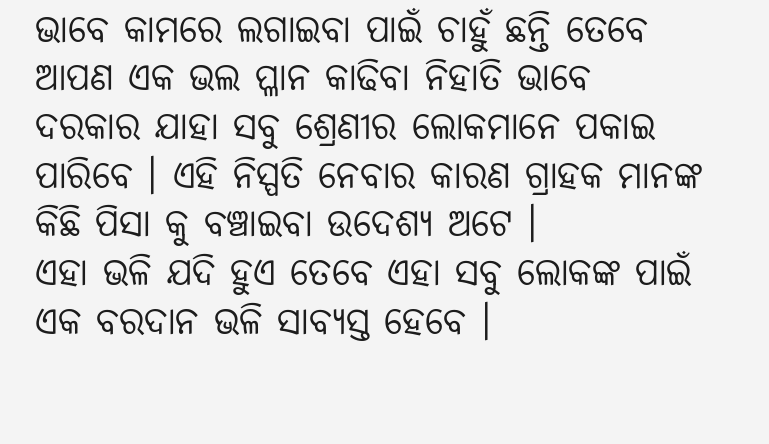ଭାବେ କାମରେ ଲଗାଇବା ପାଇଁ ଚାହୁଁ ଛନ୍ତି ତେବେ ଆପଣ ଏକ ଭଲ ପ୍ଳାନ କାଢିବା ନିହାତି ଭାବେ ଦରକାର ଯାହା ସବୁ ଶ୍ରେଣୀର ଲୋକମାନେ ପକାଇ ପାରିବେ । ଏହି ନିସ୍ପତି ନେବାର କାରଣ ଗ୍ରାହକ ମାନଙ୍କ କିଛି ପିସା କୁ ବଞ୍ଚାଇବା ଉଦେଶ୍ୟ ଅଟେ ।
ଏହା ଭଳି ଯଦି ହୁଏ ତେବେ ଏହା ସବୁ ଲୋକଙ୍କ ପାଇଁ ଏକ ବରଦାନ ଭଳି ସାବ୍ୟସ୍ତ ହେବେ ।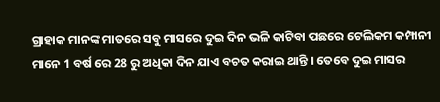ଗ୍ରାହାକ ମାନଙ୍କ ମାତରେ ସବୁ ମାସରେ ଦୁଇ ଦିନ ଭଳି କାଟିବା ପଛରେ ଟେଲିକମ କମ୍ପାନୀ ମାନେ 1 ବର୍ଷ ରେ 28 ରୁ ଅଧିକା ଦିନ ଯାଏ ବଚତ କରାଇ ଥାନ୍ତି । ତେବେ ଦୁଇ ମାସର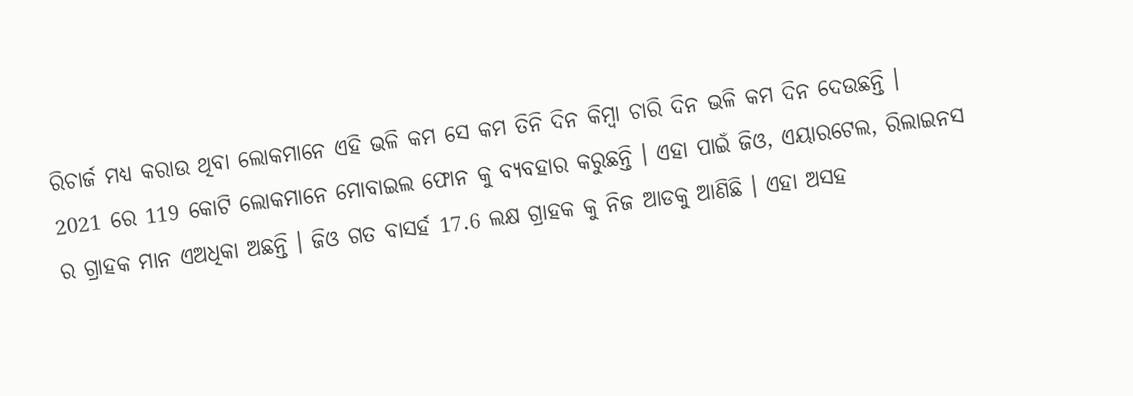ରିଚାର୍ଜ ମଧ୍ୟ କରାଉ ଥିବା ଲୋକମାନେ ଏହି ଭଳି କମ ସେ କମ ତିନି ଦିନ କିମ୍ବା ଚାରି ଦିନ ଭଳି କମ ଦିନ ଦେଉଛନ୍ତି ।
2021 ରେ 119 କୋଟି ଲୋକମାନେ ମୋବାଇଲ ଫୋନ କୁ ବ୍ୟବହାର କରୁଛନ୍ତି । ଏହା ପାଇଁ ଜିଓ, ଏୟାରଟେଲ, ରିଲାଇନସ ର ଗ୍ରାହକ ମାନ ଏଅଧିକା ଅଛନ୍ତି । ଜିଓ ଗତ ବାସର୍ହ 17.6 ଲକ୍ଷ ଗ୍ରାହକ କୁ ନିଜ ଆଡକୁ ଆଣିଛି । ଏହା ଅସହ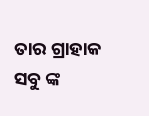ତାର ଗ୍ରାହାକ ସବୁ ଙ୍କ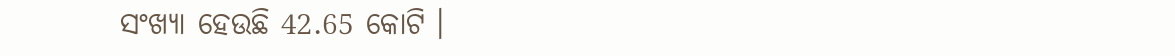ସଂଖ୍ୟା ହେଉଛି 42.65 କୋଟି ।